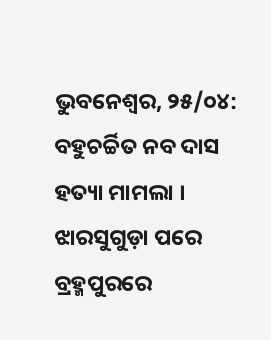ଭୁବନେଶ୍ୱର, ୨୫/୦୪: ବହୁଚର୍ଚ୍ଚିତ ନବ ଦାସ ହତ୍ୟା ମାମଲା । ଝାରସୁଗୁଡ଼ା ପରେ ବ୍ରହ୍ମପୁରରେ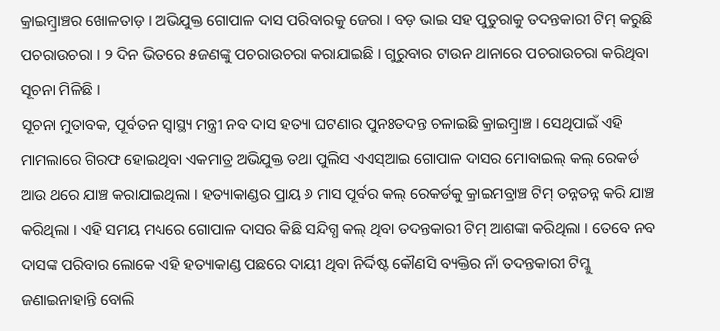କ୍ରାଇମ୍ବ୍ରାଞ୍ଚର ଖୋଳତାଡ଼ । ଅଭିଯୁକ୍ତ ଗୋପାଳ ଦାସ ପରିବାରକୁ ଜେରା । ବଡ଼ ଭାଇ ସହ ପୁତୁରାକୁ ତଦନ୍ତକାରୀ ଟିମ୍ କରୁଛି ପଚରାଉଚରା । ୨ ଦିନ ଭିତରେ ୫ଜଣଙ୍କୁ ପଚରାଉଚରା କରାଯାଇଛି । ଗୁରୁବାର ଟାଉନ ଥାନାରେ ପଚରାଉଚରା କରିଥିବା ସୂଚନା ମିଳିଛି ।
ସୂଚନା ମୁତାବକ, ପୂର୍ବତନ ସ୍ୱାସ୍ଥ୍ୟ ମନ୍ତ୍ରୀ ନବ ଦାସ ହତ୍ୟା ଘଟଣାର ପୁନଃତଦନ୍ତ ଚଳାଇଛି କ୍ରାଇମ୍ବ୍ରାଞ୍ଚ । ସେଥିପାଇଁ ଏହି ମାମଲାରେ ଗିରଫ ହୋଇଥିବା ଏକମାତ୍ର ଅଭିଯୁକ୍ତ ତଥା ପୁଲିସ ଏଏସ୍ଆଇ ଗୋପାଳ ଦାସର ମୋବାଇଲ୍ କଲ୍ ରେକର୍ଡ ଆଉ ଥରେ ଯାଞ୍ଚ କରାଯାଇଥିଲା । ହତ୍ୟାକାଣ୍ଡର ପ୍ରାୟ ୬ ମାସ ପୂର୍ବର କଲ୍ ରେକର୍ଡକୁ କ୍ରାଇମବ୍ରାଞ୍ଚ ଟିମ୍ ତନ୍ନତନ୍ନ କରି ଯାଞ୍ଚ କରିଥିଲା । ଏହି ସମୟ ମଧ୍ୟରେ ଗୋପାଳ ଦାସର କିଛି ସନ୍ଦିଗ୍ଧ କଲ୍ ଥିବା ତଦନ୍ତକାରୀ ଟିମ୍ ଆଶଙ୍କା କରିଥିଲା । ତେବେ ନବ ଦାସଙ୍କ ପରିବାର ଲୋକେ ଏହି ହତ୍ୟାକାଣ୍ଡ ପଛରେ ଦାୟୀ ଥିବା ନିର୍ଦ୍ଦିଷ୍ଟ କୌଣସି ବ୍ୟକ୍ତିର ନାଁ ତଦନ୍ତକାରୀ ଟିମ୍କୁ ଜଣାଇନାହାନ୍ତି ବୋଲି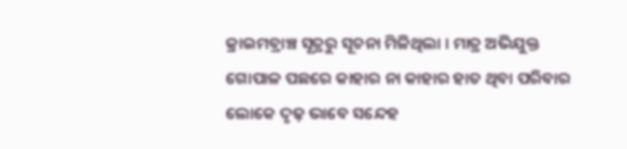କ୍ରାଇମବ୍ରାଞ୍ଚ ସୂତ୍ରରୁ ସୂଚନା ମିଳିଥିଲା । ମାତ୍ର ଅଭିଯୁକ୍ତ ଗୋପାଳ ପଛରେ କାହାର ନା କାହାର ହାତ ଥିବା ପରିବାର ଲୋକେ ଦୃଢ଼ ଭାବେ ସନ୍ଦେହ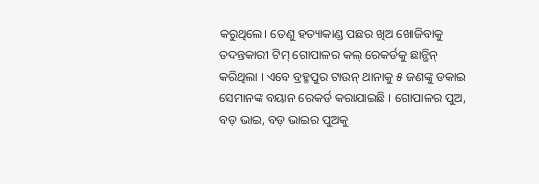କରୁଥିଲେ। ତେଣୁ ହତ୍ୟାକାଣ୍ଡ ପଛର ଖିଅ ଖୋଜିବାକୁ ତଦନ୍ତକାରୀ ଟିମ୍ ଗୋପାଳର କଲ୍ ରେକର୍ଡକୁ ଛାନ୍ଭିନ୍ କରିଥିଲା । ଏବେ ବ୍ରହ୍ମପୁର ଟାଉନ୍ ଥାନାକୁ ୫ ଜଣଙ୍କୁ ଡକାଇ ସେମାନଙ୍କ ବୟାନ ରେକର୍ଡ କରାଯାଇଛି । ଗୋପାଳର ପୁଅ, ବଡ଼ ଭାଇ, ବଡ଼ ଭାଇର ପୁଅକୁ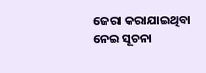ଜେରା କରାଯାଇଥିବା ନେଇ ସୂଚନା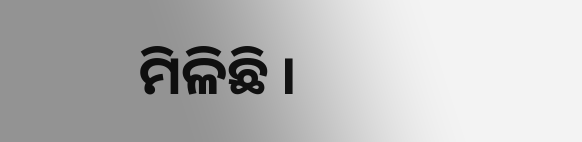ମିଳିଛି ।